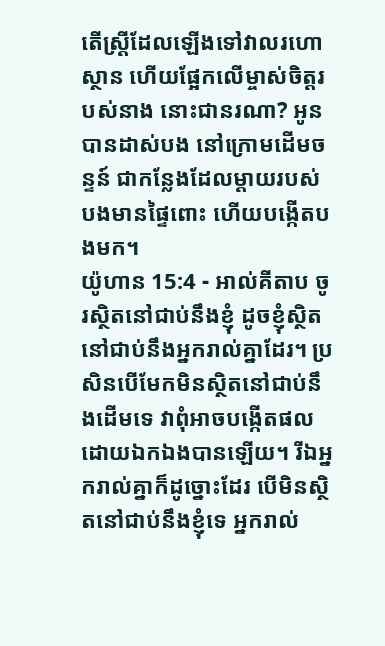តើស្ត្រីដែលឡើងទៅវាលរហោស្ថាន ហើយផ្អែកលើម្ចាស់ចិត្តរបស់នាង នោះជានរណា? អូនបានដាស់បង នៅក្រោមដើមចន្ទន៍ ជាកន្លែងដែលម្តាយរបស់បងមានផ្ទៃពោះ ហើយបង្កើតបងមក។
យ៉ូហាន 15:4 - អាល់គីតាប ចូរស្ថិតនៅជាប់នឹងខ្ញុំ ដូចខ្ញុំស្ថិតនៅជាប់នឹងអ្នករាល់គ្នាដែរ។ ប្រសិនបើមែកមិនស្ថិតនៅជាប់នឹងដើមទេ វាពុំអាចបង្កើតផលដោយឯកឯងបានឡើយ។ រីឯអ្នករាល់គ្នាក៏ដូច្នោះដែរ បើមិនស្ថិតនៅជាប់នឹងខ្ញុំទេ អ្នករាល់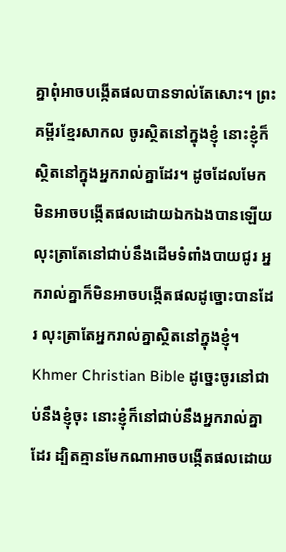គ្នាពុំអាចបង្កើតផលបានទាល់តែសោះ។ ព្រះគម្ពីរខ្មែរសាកល ចូរស្ថិតនៅក្នុងខ្ញុំ នោះខ្ញុំក៏ស្ថិតនៅក្នុងអ្នករាល់គ្នាដែរ។ ដូចដែលមែកមិនអាចបង្កើតផលដោយឯកឯងបានឡើយ លុះត្រាតែនៅជាប់នឹងដើមទំពាំងបាយជូរ អ្នករាល់គ្នាក៏មិនអាចបង្កើតផលដូច្នោះបានដែរ លុះត្រាតែអ្នករាល់គ្នាស្ថិតនៅក្នុងខ្ញុំ។ Khmer Christian Bible ដូច្នេះចូរនៅជាប់នឹងខ្ញុំចុះ នោះខ្ញុំក៏នៅជាប់នឹងអ្នករាល់គ្នាដែរ ដ្បិតគ្មានមែកណាអាចបង្កើតផលដោយ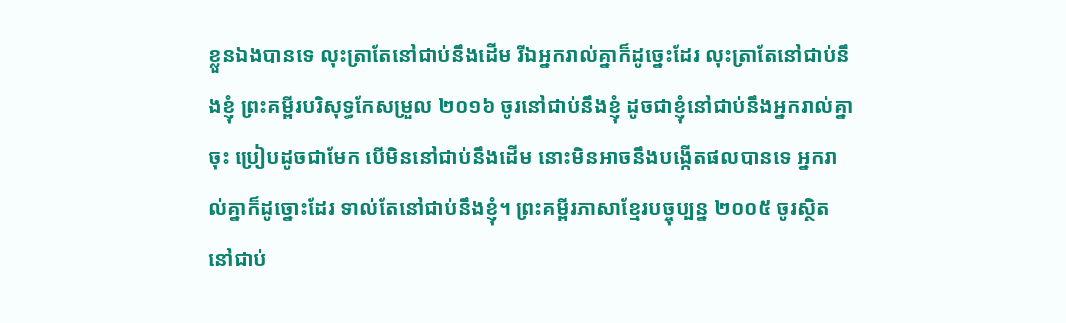ខ្លួនឯងបានទេ លុះត្រាតែនៅជាប់នឹងដើម រីឯអ្នករាល់គ្នាក៏ដូច្នេះដែរ លុះត្រាតែនៅជាប់នឹងខ្ញុំ ព្រះគម្ពីរបរិសុទ្ធកែសម្រួល ២០១៦ ចូរនៅជាប់នឹងខ្ញុំ ដូចជាខ្ញុំនៅជាប់នឹងអ្នករាល់គ្នាចុះ ប្រៀបដូចជាមែក បើមិននៅជាប់នឹងដើម នោះមិនអាចនឹងបង្កើតផលបានទេ អ្នករាល់គ្នាក៏ដូច្នោះដែរ ទាល់តែនៅជាប់នឹងខ្ញុំ។ ព្រះគម្ពីរភាសាខ្មែរបច្ចុប្បន្ន ២០០៥ ចូរស្ថិតនៅជាប់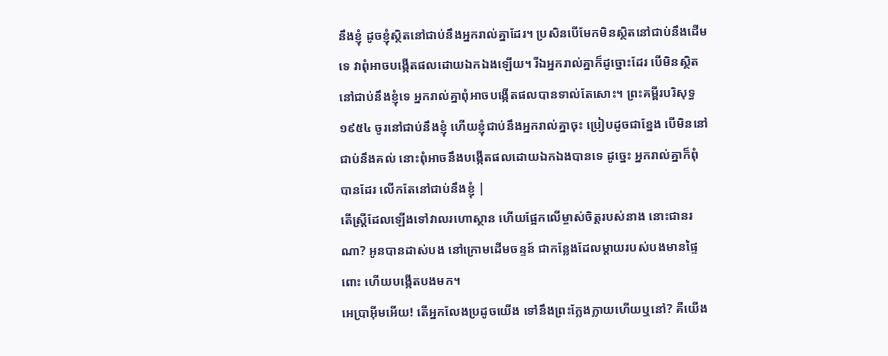នឹងខ្ញុំ ដូចខ្ញុំស្ថិតនៅជាប់នឹងអ្នករាល់គ្នាដែរ។ ប្រសិនបើមែកមិនស្ថិតនៅជាប់នឹងដើមទេ វាពុំអាចបង្កើតផលដោយឯកឯងឡើយ។ រីឯអ្នករាល់គ្នាក៏ដូច្នោះដែរ បើមិនស្ថិតនៅជាប់នឹងខ្ញុំទេ អ្នករាល់គ្នាពុំអាចបង្កើតផលបានទាល់តែសោះ។ ព្រះគម្ពីរបរិសុទ្ធ ១៩៥៤ ចូរនៅជាប់នឹងខ្ញុំ ហើយខ្ញុំជាប់នឹងអ្នករាល់គ្នាចុះ ប្រៀបដូចជាខ្នែង បើមិននៅជាប់នឹងគល់ នោះពុំអាចនឹងបង្កើតផលដោយឯកឯងបានទេ ដូច្នេះ អ្នករាល់គ្នាក៏ពុំបានដែរ លើកតែនៅជាប់នឹងខ្ញុំ |
តើស្ត្រីដែលឡើងទៅវាលរហោស្ថាន ហើយផ្អែកលើម្ចាស់ចិត្តរបស់នាង នោះជានរណា? អូនបានដាស់បង នៅក្រោមដើមចន្ទន៍ ជាកន្លែងដែលម្តាយរបស់បងមានផ្ទៃពោះ ហើយបង្កើតបងមក។
អេប្រាអ៊ីមអើយ! តើអ្នកលែងប្រដូចយើង ទៅនឹងព្រះក្លែងក្លាយហើយឬនៅ? គឺយើង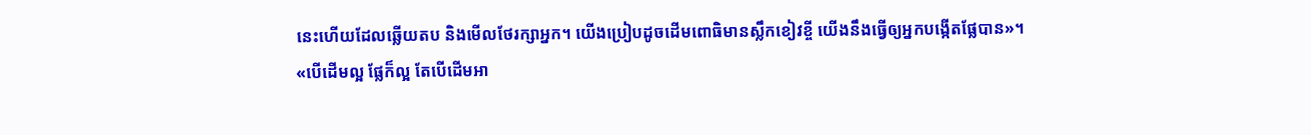នេះហើយដែលឆ្លើយតប និងមើលថែរក្សាអ្នក។ យើងប្រៀបដូចដើមពោធិមានស្លឹកខៀវខ្ចី យើងនឹងធ្វើឲ្យអ្នកបង្កើតផ្លែបាន»។
«បើដើមល្អ ផ្លែក៏ល្អ តែបើដើមអា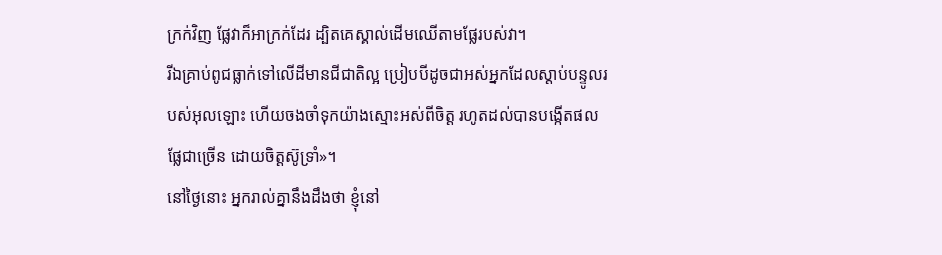ក្រក់វិញ ផ្លែវាក៏អាក្រក់ដែរ ដ្បិតគេស្គាល់ដើមឈើតាមផ្លែរបស់វា។
រីឯគ្រាប់ពូជធ្លាក់ទៅលើដីមានជីជាតិល្អ ប្រៀបបីដូចជាអស់អ្នកដែលស្ដាប់បន្ទូលរបស់អុលឡោះ ហើយចងចាំទុកយ៉ាងស្មោះអស់ពីចិត្ដ រហូតដល់បានបង្កើតផលផ្លែជាច្រើន ដោយចិត្ដស៊ូទ្រាំ»។
នៅថ្ងៃនោះ អ្នករាល់គ្នានឹងដឹងថា ខ្ញុំនៅ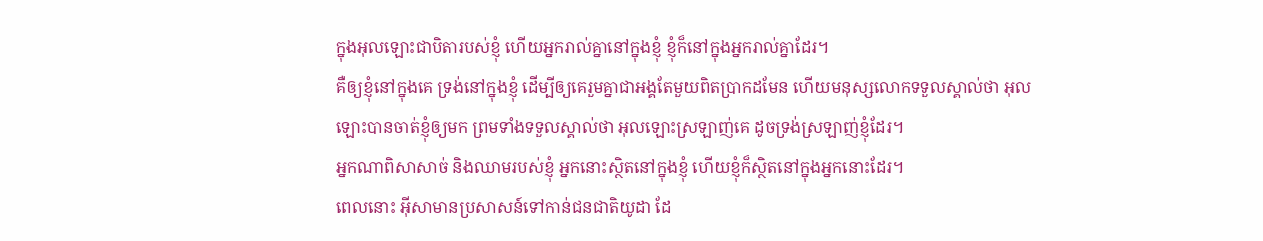ក្នុងអុលឡោះជាបិតារបស់ខ្ញុំ ហើយអ្នករាល់គ្នានៅក្នុងខ្ញុំ ខ្ញុំក៏នៅក្នុងអ្នករាល់គ្នាដែរ។
គឺឲ្យខ្ញុំនៅក្នុងគេ ទ្រង់នៅក្នុងខ្ញុំ ដើម្បីឲ្យគេរួមគ្នាជាអង្គតែមួយពិតប្រាកដមែន ហើយមនុស្សលោកទទួលស្គាល់ថា អុលឡោះបានចាត់ខ្ញុំឲ្យមក ព្រមទាំងទទួលស្គាល់ថា អុលឡោះស្រឡាញ់គេ ដូចទ្រង់ស្រឡាញ់ខ្ញុំដែរ។
អ្នកណាពិសាសាច់ និងឈាមរបស់ខ្ញុំ អ្នកនោះស្ថិតនៅក្នុងខ្ញុំ ហើយខ្ញុំក៏ស្ថិតនៅក្នុងអ្នកនោះដែរ។
ពេលនោះ អ៊ីសាមានប្រសាសន៍ទៅកាន់ជនជាតិយូដា ដែ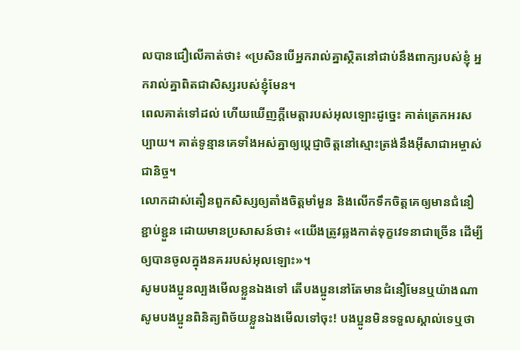លបានជឿលើគាត់ថា៖ «ប្រសិនបើអ្នករាល់គ្នាស្ថិតនៅជាប់នឹងពាក្យរបស់ខ្ញុំ អ្នករាល់គ្នាពិតជាសិស្សរបស់ខ្ញុំមែន។
ពេលគាត់ទៅដល់ ហើយឃើញក្តីមេត្តារបស់អុលឡោះដូច្នេះ គាត់ត្រេកអរសប្បាយ។ គាត់ទូន្មានគេទាំងអស់គ្នាឲ្យប្ដេជ្ញាចិត្ដនៅស្មោះត្រង់នឹងអ៊ីសាជាអម្ចាស់ជានិច្ច។
លោកដាស់តឿនពួកសិស្សឲ្យតាំងចិត្ដមាំមួន និងលើកទឹកចិត្ដគេឲ្យមានជំនឿខ្ជាប់ខ្ជួន ដោយមានប្រសាសន៍ថា៖ «យើងត្រូវឆ្លងកាត់ទុក្ខវេទនាជាច្រើន ដើម្បីឲ្យបានចូលក្នុងនគររបស់អុលឡោះ»។
សូមបងប្អូនល្បងមើលខ្លួនឯងទៅ តើបងប្អូននៅតែមានជំនឿមែនឬយ៉ាងណា សូមបងប្អូនពិនិត្យពិច័យខ្លួនឯងមើលទៅចុះ! បងប្អូនមិនទទួលស្គាល់ទេឬថា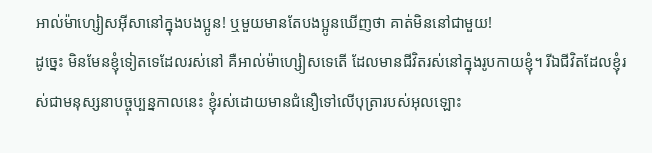អាល់ម៉ាហ្សៀសអ៊ីសានៅក្នុងបងប្អូន! ឬមួយមានតែបងប្អូនឃើញថា គាត់មិននៅជាមួយ!
ដូច្នេះ មិនមែនខ្ញុំទៀតទេដែលរស់នៅ គឺអាល់ម៉ាហ្សៀសទេតើ ដែលមានជីវិតរស់នៅក្នុងរូបកាយខ្ញុំ។ រីឯជីវិតដែលខ្ញុំរស់ជាមនុស្សនាបច្ចុប្បន្នកាលនេះ ខ្ញុំរស់ដោយមានជំនឿទៅលើបុត្រារបស់អុលឡោះ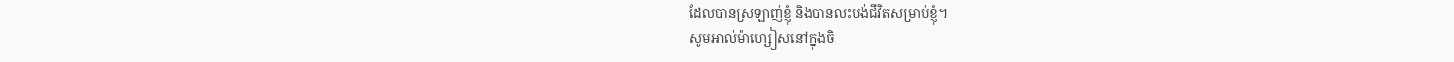ដែលបានស្រឡាញ់ខ្ញុំ និងបានលះបង់ជីវិតសម្រាប់ខ្ញុំ។
សូមអាល់ម៉ាហ្សៀសនៅក្នុងចិ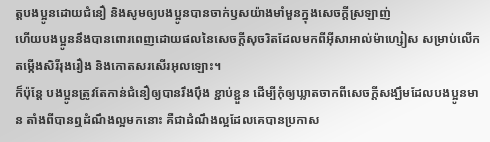ត្ដបងប្អូនដោយជំនឿ និងសូមឲ្យបងប្អូនបានចាក់ឫសយ៉ាងមាំមួនក្នុងសេចក្ដីស្រឡាញ់
ហើយបងប្អូននឹងបានពោរពេញដោយផលនៃសេចក្ដីសុចរិតដែលមកពីអ៊ីសាអាល់ម៉ាហ្សៀស សម្រាប់លើកតម្កើងសិរីរុងរឿង និងកោតសរសើរអុលឡោះ។
ក៏ប៉ុន្ដែ បងប្អូនត្រូវតែកាន់ជំនឿឲ្យបានរឹងប៉ឹង ខ្ជាប់ខ្ជួន ដើម្បីកុំឲ្យឃ្លាតចាកពីសេចក្ដីសង្ឃឹមដែលបងប្អូនមាន តាំងពីបានឮដំណឹងល្អមកនោះ គឺជាដំណឹងល្អដែលគេបានប្រកាស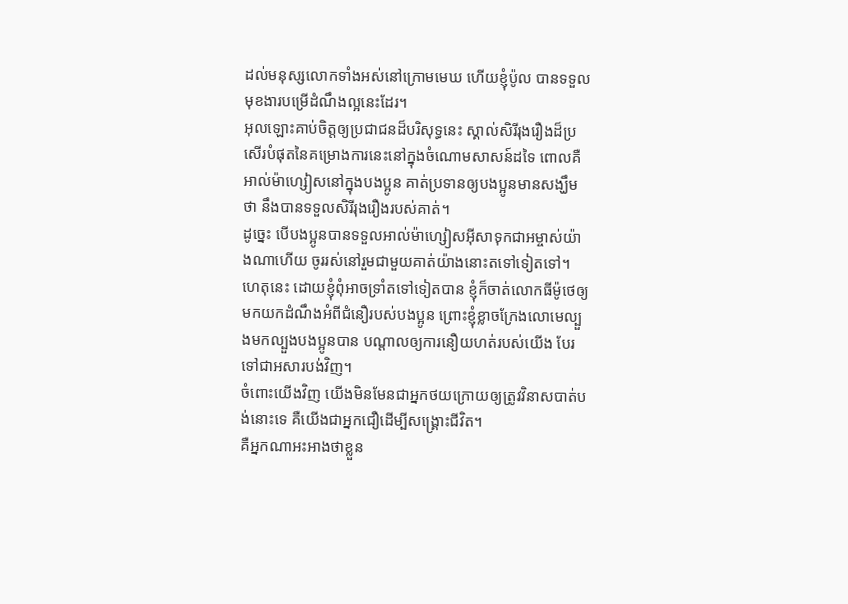ដល់មនុស្សលោកទាំងអស់នៅក្រោមមេឃ ហើយខ្ញុំប៉ូល បានទទួលមុខងារបម្រើដំណឹងល្អនេះដែរ។
អុលឡោះគាប់ចិត្តឲ្យប្រជាជនដ៏បរិសុទ្ធនេះ ស្គាល់សិរីរុងរឿងដ៏ប្រសើរបំផុតនៃគម្រោងការនេះនៅក្នុងចំណោមសាសន៍ដទៃ ពោលគឺអាល់ម៉ាហ្សៀសនៅក្នុងបងប្អូន គាត់ប្រទានឲ្យបងប្អូនមានសង្ឃឹមថា នឹងបានទទួលសិរីរុងរឿងរបស់គាត់។
ដូច្នេះ បើបងប្អូនបានទទួលអាល់ម៉ាហ្សៀសអ៊ីសាទុកជាអម្ចាស់យ៉ាងណាហើយ ចូររស់នៅរួមជាមួយគាត់យ៉ាងនោះតទៅទៀតទៅ។
ហេតុនេះ ដោយខ្ញុំពុំអាចទ្រាំតទៅទៀតបាន ខ្ញុំក៏ចាត់លោកធីម៉ូថេឲ្យមកយកដំណឹងអំពីជំនឿរបស់បងប្អូន ព្រោះខ្ញុំខ្លាចក្រែងលោមេល្បួងមកល្បួងបងប្អូនបាន បណ្ដាលឲ្យការនឿយហត់របស់យើង បែរទៅជាអសារបង់វិញ។
ចំពោះយើងវិញ យើងមិនមែនជាអ្នកថយក្រោយឲ្យត្រូវវិនាសបាត់បង់នោះទេ គឺយើងជាអ្នកជឿដើម្បីសង្គ្រោះជីវិត។
គឺអ្នកណាអះអាងថាខ្លួន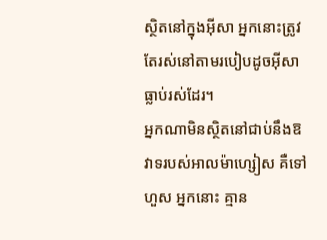ស្ថិតនៅក្នុងអ៊ីសា អ្នកនោះត្រូវតែរស់នៅតាមរបៀបដូចអ៊ីសាធ្លាប់រស់ដែរ។
អ្នកណាមិនស្ថិតនៅជាប់នឹងឱវាទរបស់អាលម៉ាហ្សៀស គឺទៅហួស អ្នកនោះ គ្មាន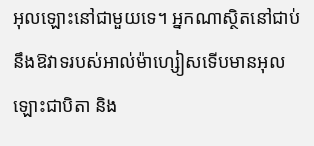អុលឡោះនៅជាមួយទេ។ អ្នកណាស្ថិតនៅជាប់នឹងឱវាទរបស់អាល់ម៉ាហ្សៀសទើបមានអុលឡោះជាបិតា និង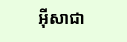អ៊ីសាជា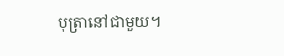បុត្រានៅជាមួយ។